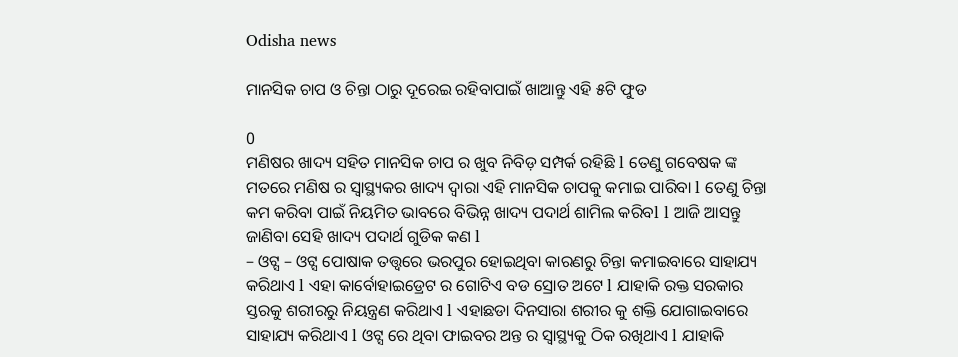Odisha news

ମାନସିକ ଚାପ ଓ ଚିନ୍ତା ଠାରୁ ଦୂରେଇ ରହିବାପାଇଁ ଖାଆନ୍ତୁ ଏହି ୫ଟି ଫୁଡ

0
ମଣିଷର ଖାଦ୍ୟ ସହିତ ମାନସିକ ଚାପ ର ଖୁବ ନିବିଡ଼ ସମ୍ପର୍କ ରହିଛି l ତେଣୁ ଗବେଷକ ଙ୍କ ମତରେ ମଣିଷ ର ସ୍ୱାସ୍ଥ୍ୟକର ଖାଦ୍ୟ ଦ୍ୱାରା ଏହି ମାନସିକ ଚାପକୁ କମାଇ ପାରିବା l ତେଣୁ ଚିନ୍ତା କମ କରିବା ପାଇଁ ନିୟମିତ ଭାବରେ ବିଭିନ୍ନ ଖାଦ୍ୟ ପଦାର୍ଥ ଶାମିଲ କରିବl l ଆଜି ଆସନ୍ତୁ ଜାଣିବା ସେହି ଖାଦ୍ୟ ପଦାର୍ଥ ଗୁଡିକ କଣ l
– ଓଟ୍ସ – ଓଟ୍ସ ପୋଷାକ ତତ୍ତ୍ୱରେ ଭରପୁର ହୋଇଥିବା କାରଣରୁ ଚିନ୍ତା କମାଇବାରେ ସାହାଯ୍ୟ କରିଥାଏ l ଏହା କାର୍ବୋହାଇଡ୍ରେଟ ର ଗୋଟିଏ ବଡ ସ୍ରୋତ ଅଟେ l ଯାହାକି ରକ୍ତ ସରକାର ସ୍ତରକୁ ଶରୀରରୁ ନିୟନ୍ତ୍ରଣ କରିଥାଏ l ଏହାଛଡା ଦିନସାରା ଶରୀର କୁ ଶକ୍ତି ଯୋଗାଇବାରେ ସାହାଯ୍ୟ କରିଥାଏ l ଓଟ୍ସ ରେ ଥିବା ଫାଇବର ଅନ୍ତ ର ସ୍ୱାସ୍ଥ୍ୟକୁ ଠିକ ରଖିଥାଏ l ଯାହାକି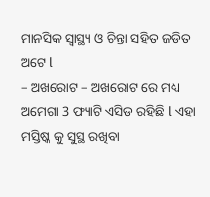ମାନସିକ ସ୍ୱାସ୍ଥ୍ୟ ଓ ଚିନ୍ତା ସହିତ ଜଡିତ ଅଟେ l
– ଅଖରୋଟ – ଅଖରୋଟ ରେ ମଧ୍ୟ ଅମେଗା 3 ଫ୍ୟାଟି ଏସିଡ ରହିଛି l ଏହା ମସ୍ତିଷ୍କ କୁ ସୁସ୍ଥ ରଖିବା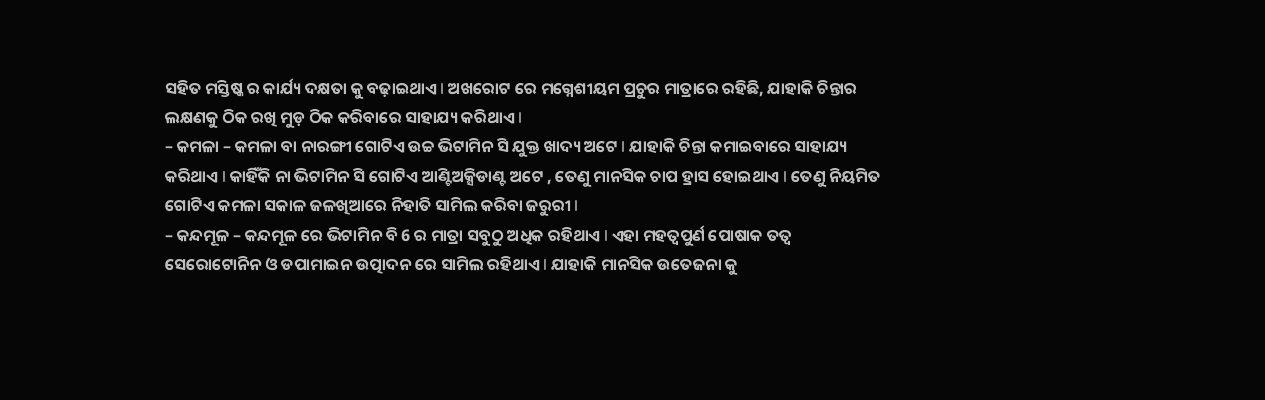ସହିତ ମସ୍ତିଷ୍କ ର କାର୍ଯ୍ୟ ଦକ୍ଷତା କୁ ବଢ଼ାଇଥାଏ l ଅଖରୋଟ ରେ ମଗ୍ନେଶୀୟମ ପ୍ରଚୁର ମାତ୍ରାରେ ରହିଛି, ଯାହାକି ଚିନ୍ତାର ଲକ୍ଷଣକୁ ଠିକ ରଖି ମୁଡ଼ ଠିକ କରିବାରେ ସାହାଯ୍ୟ କରିଥାଏ l
– କମଳା – କମଳା ବା ନାରଙ୍ଗୀ ଗୋଟିଏ ଉଚ୍ଚ ଭିଟାମିନ ସି ଯୁକ୍ତ ଖାଦ୍ୟ ଅଟେ l ଯାହାକି ଚିନ୍ତା କମାଇବାରେ ସାହାଯ୍ୟ କରିଥାଏ l କାହିଁକି ନା ଭିଟାମିନ ସି ଗୋଟିଏ ଆଣ୍ଟିଅକ୍ସିଡାଣ୍ଟ ଅଟେ , ତେଣୁ ମାନସିକ ଚାପ ହ୍ରାସ ହୋଇଥାଏ l ତେଣୁ ନିୟମିତ ଗୋଟିଏ କମଳା ସକାଳ ଜଳଖିଆରେ ନିହାତି ସାମିଲ କରିବା ଜରୁରୀ l
– କନ୍ଦମୂଳ – କନ୍ଦମୂଳ ରେ ଭିଟାମିନ ବି 6 ର ମାତ୍ରା ସବୁଠୁ ଅଧିକ ରହିଥାଏ l ଏହା ମହତ୍ଵପୁର୍ଣ ପୋଷାକ ତତ୍ୱ ସେରୋଟୋନିନ ଓ ଡପାମାଇନ ଉତ୍ପାଦନ ରେ ସାମିଲ ରହିଥାଏ l ଯାହାକି ମାନସିକ ଉତେଜନା କୁ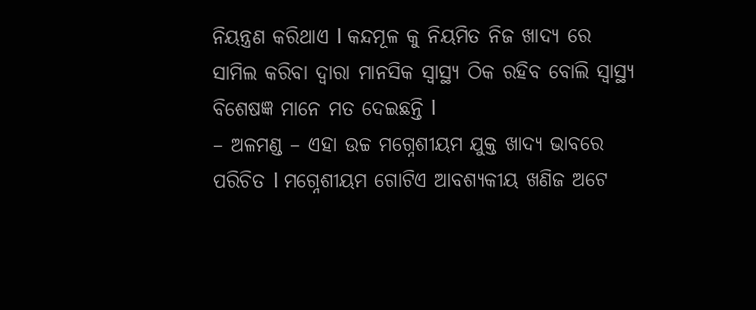ନିୟନ୍ତ୍ରଣ କରିଥାଏ l କନ୍ଦମୂଳ କୁ ନିୟମିତ ନିଜ ଖାଦ୍ୟ ରେ ସାମିଲ କରିବା ଦ୍ୱାରା ମାନସିକ ସ୍ୱାସ୍ଥ୍ୟ ଠିକ ରହିବ ବୋଲି ସ୍ୱାସ୍ଥ୍ୟ ବିଶେଷଜ୍ଞ ମାନେ ମତ ଦେଇଛନ୍ତି l
– ଅଳମଣ୍ଡ – ଏହା ଉଚ୍ଚ ମଗ୍ନେଶୀୟମ ଯୁକ୍ତ ଖାଦ୍ୟ ଭାବରେ ପରିଚିତ l ମଗ୍ନେଶୀୟମ ଗୋଟିଏ ଆବଶ୍ୟକୀୟ ଖଣିଜ ଅଟେ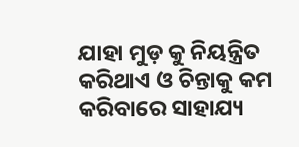ଯାହା ମୁଡ଼ କୁ ନିୟନ୍ତ୍ରିତ କରିଥାଏ ଓ ଚିନ୍ତାକୁ କମ କରିବାରେ ସାହାଯ୍ୟ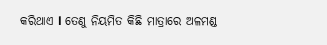କରିଥାଏ l ତେଣୁ ନିୟମିତ କିଛି ମାତ୍ରାରେ ଅଳମଣ୍ଡ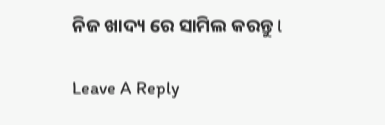ନିଜ ଖାଦ୍ୟ ରେ ସାମିଲ କରନ୍ତୁ l

Leave A Reply